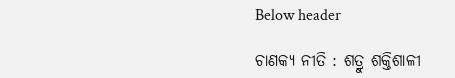Below header

ଚାଣକ୍ୟ ନୀତି : ଶତ୍ରୁ ଶକ୍ତିଶାଳୀ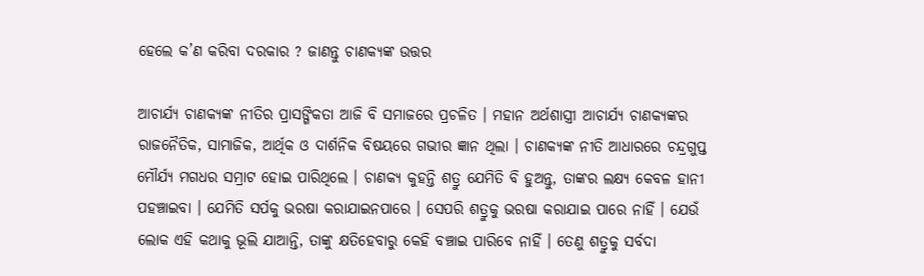ହେଲେ କ’ଣ କରିବା ଦରକାର ? ଜାଣନ୍ତୁ ଚାଣକ୍ୟଙ୍କ ଉତ୍ତର

ଆଚାର୍ଯ୍ୟ ଚାଣକ୍ୟଙ୍କ ନୀତିର ପ୍ରାସଙ୍ଗିକତା ଆଜି ବି ସମାଜରେ ପ୍ରଚଳିତ । ମହାନ ଅର୍ଥଶାସ୍ତ୍ରୀ ଆଚାର୍ଯ୍ୟ ଚାଣକ୍ୟଙ୍କର ରାଜନୈତିକ, ସାମାଜିକ, ଆର୍ଥିକ ଓ ଦାର୍ଶନିକ ବିଷୟରେ ଗଭୀର ଜ୍ଞାନ ଥିଲା । ଚାଣକ୍ୟଙ୍କ ନୀତି ଆଧାରରେ ଚନ୍ଦ୍ରଗୁପ୍ତ ମୌର୍ଯ୍ୟ ମଗଧର ସମ୍ରାଟ ହୋଇ ପାରିଥିଲେ । ଚାଣକ୍ୟ କୁହନ୍ତି ଶତ୍ରୁ ଯେମିତି ବି ହୁଅନ୍ତୁ, ତାଙ୍କର ଲକ୍ଷ୍ୟ କେବଳ ହାନୀ ପହଞ୍ଚାଇବା । ଯେମିତି ସର୍ପକୁ ଭରଷା କରାଯାଇନପାରେ । ସେପରି ଶତ୍ରୁକୁ ଭରଷା କରାଯାଇ ପାରେ ନାହିଁ । ଯେଉଁ ଲୋକ ଏହି କଥାକୁ ଭୂଲି ଯାଆନ୍ତି, ତାଙ୍କୁ କ୍ଷତିହେବାରୁ କେହି ବଞ୍ଚାଇ ପାରିବେ ନାହିଁ । ତେଣୁ ଶତ୍ରୁକୁ ସର୍ବଦା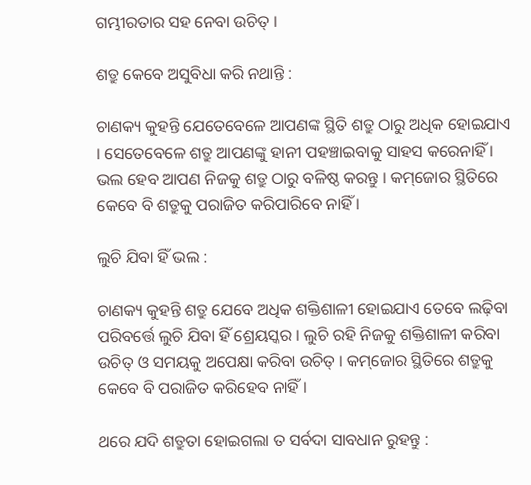ଗମ୍ଭୀରତାର ସହ ନେବା ଉଚିତ୍‌ ।

ଶତ୍ରୁ କେବେ ଅସୁବିଧା କରି ନଥାନ୍ତି :

ଚାଣକ୍ୟ କୁହନ୍ତି ଯେତେବେଳେ ଆପଣଙ୍କ ସ୍ଥିତି ଶତ୍ରୁ ଠାରୁ ଅଧିକ ହୋଇଯାଏ । ସେତେବେଳେ ଶତ୍ରୁ ଆପଣଙ୍କୁ ହାନୀ ପହଞ୍ଚାଇବାକୁ ସାହସ କରେନାହିଁ । ଭଲ ହେବ ଆପଣ ନିଜକୁ ଶତ୍ରୁ ଠାରୁ ବଳିଷ୍ଠ କରନ୍ତୁ । କମ୍‌ଜୋର ସ୍ଥିତିରେ କେବେ ବି ଶତ୍ରୁକୁ ପରାଜିତ କରିପାରିବେ ନାହିଁ ।

ଲୁଚି ଯିବା ହିଁ ଭଲ :

ଚାଣକ୍ୟ କୁହନ୍ତି ଶତ୍ରୁ ଯେବେ ଅଧିକ ଶକ୍ତିଶାଳୀ ହୋଇଯାଏ ତେବେ ଲଢ଼ିବା ପରିବର୍ତ୍ତେ ଲୁଚି ଯିବା ହିଁ ଶ୍ରେୟସ୍କର । ଲୁଚି ରହି ନିଜକୁ ଶକ୍ତିଶାଳୀ କରିବା ଉଚିତ୍‌ ଓ ସମୟକୁ ଅପେକ୍ଷା କରିବା ଉଚିତ୍‌ । କମ୍‌ଜୋର ସ୍ଥିତିରେ ଶତ୍ରୁକୁ କେବେ ବି ପରାଜିତ କରିହେବ ନାହିଁ ।

ଥରେ ଯଦି ଶତ୍ରୁତା ହୋଇଗଲା ତ ସର୍ବଦା ସାବଧାନ ରୁହନ୍ତୁ :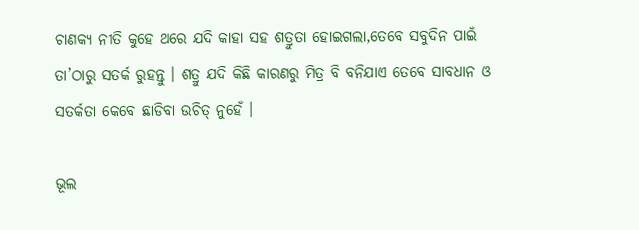ଚାଣକ୍ୟ ନୀତି କୁହେ ଥରେ ଯଦି କାହା ସହ ଶତ୍ରୁତା ହୋଇଗଲା,ତେବେ ସବୁଦିନ ପାଇଁ ତା’ଠାରୁ ସତର୍କ ରୁହନ୍ତୁ । ଶତ୍ରୁ ଯଦି କିଛି କାରଣରୁ ମିତ୍ର ବି ବନିଯାଏ ତେବେ ସାବଧାନ ଓ ସତର୍କତା କେବେ ଛାଡିବା ଉଚିତ୍‌ ନୁହେଁ ।

ଭୂଲ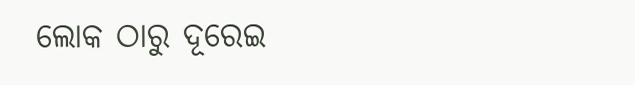ଲୋକ ଠାରୁ ଦୂରେଇ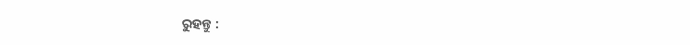ରୁହନ୍ତୁ :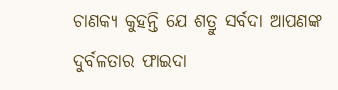ଚାଣକ୍ୟ କୁହନ୍ତି ଯେ ଶତ୍ରୁ ସର୍ବଦା ଆପଣଙ୍କ ଦୁର୍ବଳତାର ଫାଇଦା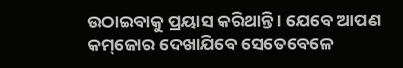ଉଠାଇବାକୁ ପ୍ରୟାସ କରିଥାନ୍ତି । ଯେବେ ଆପଣ କମ୍‌ଜୋର ଦେଖାଯିବେ ସେତେବେଳେ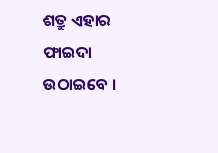ଶତ୍ରୁ ଏହାର ଫାଇଦା ଉଠାଇବେ ।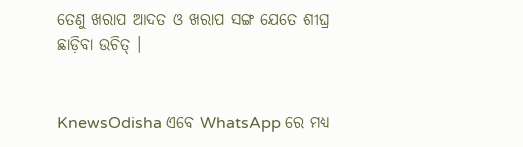ତେଣୁ ଖରାପ ଆଦତ ଓ ଖରାପ ସଙ୍ଗ ଯେତେ ଶୀଘ୍ର ଛାଡ଼ିବା ଉଚିତ୍‌ ।


KnewsOdisha ଏବେ WhatsApp ରେ ମଧ୍ୟ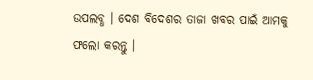ଉପଲବ୍ଧ । ଦେଶ ବିଦେଶର ତାଜା ଖବର ପାଇଁ ଆମକୁ ଫଲୋ କରନ୍ତୁ ।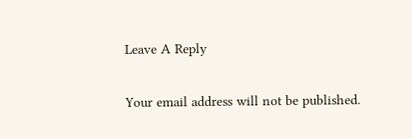Leave A Reply

Your email address will not be published.